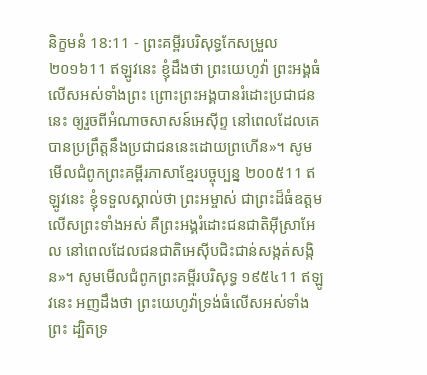និក្ខមនំ 18:11 - ព្រះគម្ពីរបរិសុទ្ធកែសម្រួល ២០១៦11 ឥឡូវនេះ ខ្ញុំដឹងថា ព្រះយេហូវ៉ា ព្រះអង្គធំលើសអស់ទាំងព្រះ ព្រោះព្រះអង្គបានរំដោះប្រជាជននេះ ឲ្យរួចពីអំណាចសាសន៍អេស៊ីព្ទ នៅពេលដែលគេបានប្រព្រឹត្តនឹងប្រជាជននេះដោយព្រហើន»។ សូមមើលជំពូកព្រះគម្ពីរភាសាខ្មែរបច្ចុប្បន្ន ២០០៥11 ឥឡូវនេះ ខ្ញុំទទួលស្គាល់ថា ព្រះអម្ចាស់ ជាព្រះដ៏ធំឧត្ដមលើសព្រះទាំងអស់ គឺព្រះអង្គរំដោះជនជាតិអ៊ីស្រាអែល នៅពេលដែលជនជាតិអេស៊ីបជិះជាន់សង្កត់សង្កិន»។ សូមមើលជំពូកព្រះគម្ពីរបរិសុទ្ធ ១៩៥៤11 ឥឡូវនេះ អញដឹងថា ព្រះយេហូវ៉ាទ្រង់ធំលើសអស់ទាំងព្រះ ដ្បិតទ្រ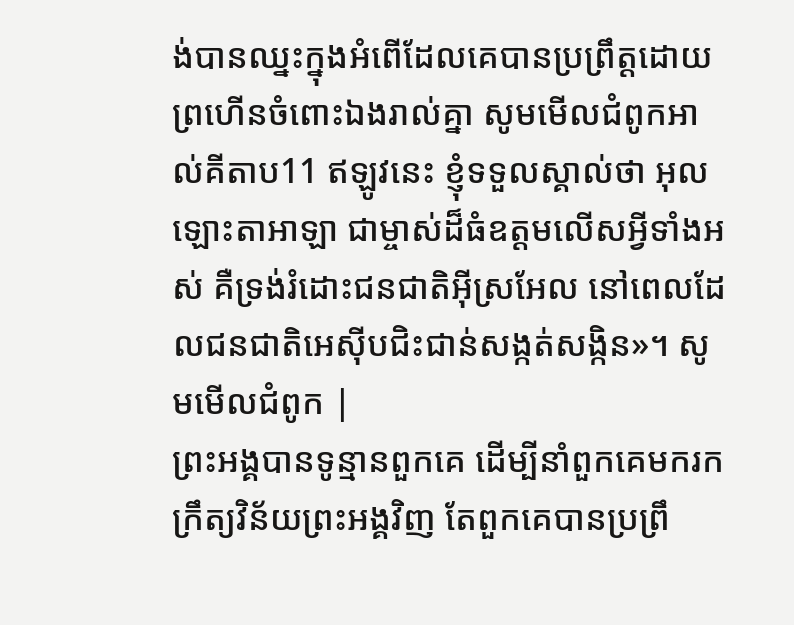ង់បានឈ្នះក្នុងអំពើដែលគេបានប្រព្រឹត្តដោយព្រហើនចំពោះឯងរាល់គ្នា សូមមើលជំពូកអាល់គីតាប11 ឥឡូវនេះ ខ្ញុំទទួលស្គាល់ថា អុលឡោះតាអាឡា ជាម្ចាស់ដ៏ធំឧត្តមលើសអ្វីទាំងអស់ គឺទ្រង់រំដោះជនជាតិអ៊ីស្រអែល នៅពេលដែលជនជាតិអេស៊ីបជិះជាន់សង្កត់សង្កិន»។ សូមមើលជំពូក |
ព្រះអង្គបានទូន្មានពួកគេ ដើម្បីនាំពួកគេមករកក្រឹត្យវិន័យព្រះអង្គវិញ តែពួកគេបានប្រព្រឹ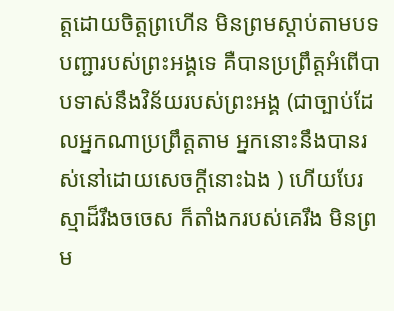ត្តដោយចិត្តព្រហើន មិនព្រមស្តាប់តាមបទបញ្ជារបស់ព្រះអង្គទេ គឺបានប្រព្រឹត្តអំពើបាបទាស់នឹងវិន័យរបស់ព្រះអង្គ (ជាច្បាប់ដែលអ្នកណាប្រព្រឹត្តតាម អ្នកនោះនឹងបានរស់នៅដោយសេចក្ដីនោះឯង ) ហើយបែរស្មាដ៏រឹងចចេស ក៏តាំងករបស់គេរឹង មិនព្រម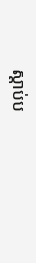ស្តាប់ប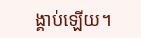ង្គាប់ឡើយ។